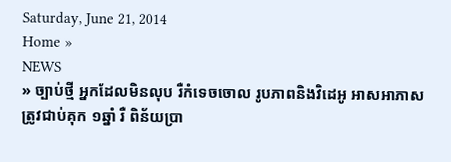Saturday, June 21, 2014
Home »
NEWS
» ច្បាប់ថ្មី អ្នកដែលមិនលុប រឺកំទេចចោល រូបភាពនិងវិដេអូ អាសអាភាស ត្រូវជាប់គុក ១ឆ្នាំ រឺ ពិន័យប្រា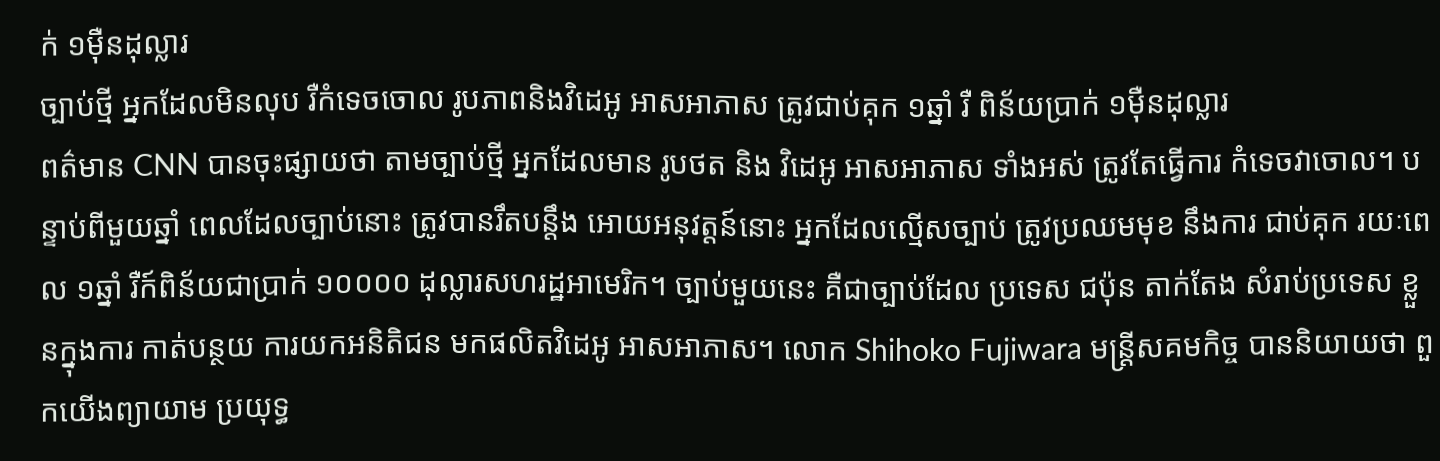ក់ ១ម៉ឺនដុល្លារ
ច្បាប់ថ្មី អ្នកដែលមិនលុប រឺកំទេចចោល រូបភាពនិងវិដេអូ អាសអាភាស ត្រូវជាប់គុក ១ឆ្នាំ រឺ ពិន័យប្រាក់ ១ម៉ឺនដុល្លារ
ពត៌មាន CNN បានចុះផ្សាយថា តាមច្បាប់ថ្មី អ្នកដែលមាន រូបថត និង វិដេអូ អាសអាភាស ទាំងអស់ ត្រូវតែធ្វើការ កំទេចវាចោល។ បន្ទាប់ពីមួយឆ្នាំ ពេលដែលច្បាប់នោះ ត្រូវបានរឹតបន្តឹង អោយអនុវត្តន៍នោះ អ្នកដែលល្មើសច្បាប់ ត្រូវប្រឈមមុខ នឹងការ ជាប់គុក រយៈពេល ១ឆ្នាំ រឺក៍ពិន័យជាប្រាក់ ១០០០០ ដុល្លារសហរដ្ឋអាមេរិក។ ច្បាប់មួយនេះ គឺជាច្បាប់ដែល ប្រទេស ជប៉ុន តាក់តែង សំរាប់ប្រទេស ខ្លួនក្នុងការ កាត់បន្ថយ ការយកអនិតិជន មកផលិតវិដេអូ អាសអាភាស។ លោក Shihoko Fujiwara មន្ត្រីសគមកិច្ច បាននិយាយថា ពួកយើងព្យាយាម ប្រយុទ្ធ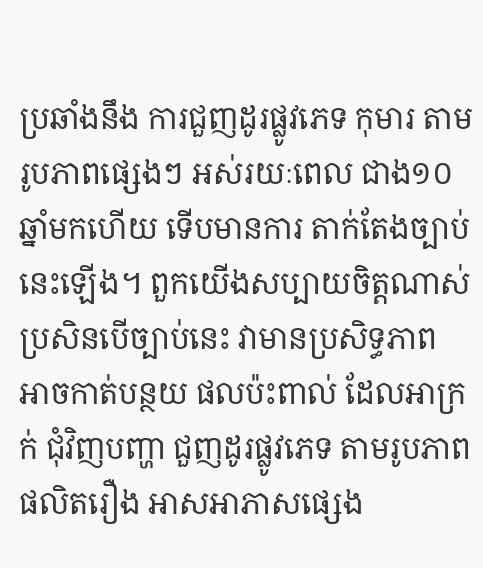ប្រឆាំងនឹង ការជួញដូរផ្លូវភេទ កុមារ តាមរូបភាពផ្សេងៗ អស់រយៈពេល ជាង១០ឆ្នាំមកហើយ ទើបមានការ តាក់តែងច្បាប់នេះឡើង។ ពួកយើងសប្បាយចិត្តណាស់ ប្រសិនបើច្បាប់នេះ វាមានប្រសិទ្ធភាព អាចកាត់បន្ថយ ផលប៉ះពាល់ ដែលអាក្រក់ ជុំវិញបញ្ហា ជួញដូរផ្លូវភេទ តាមរូបភាព ផលិតរឿង អាសអាភាសផ្សេង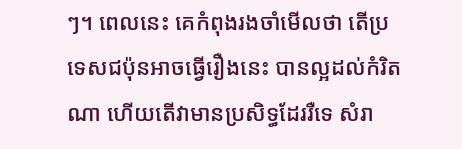ៗ។ ពេលនេះ គេកំពុងរងចាំមើលថា តើប្រទេសជប៉ុនអាចធ្វើរឿងនេះ បានល្អដល់កំរិតណា ហើយតើវាមានប្រសិទ្ធដែររឺទេ សំរា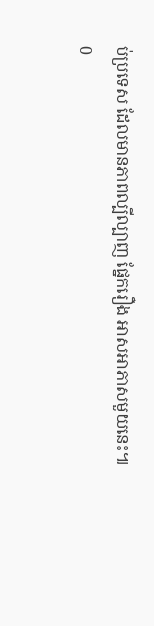ប់ប្រទេស ដែលមានភាពល្បីល្បាញ ផ្នែករឿង អាសអាភាសមួយនេះ៕
0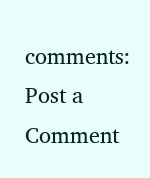comments:
Post a Comment